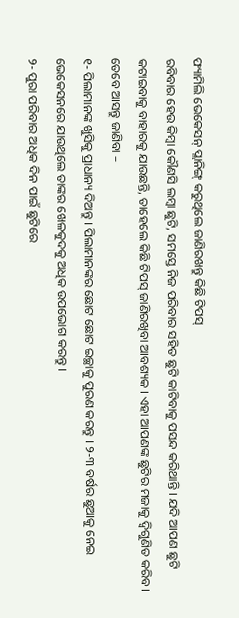ଫ୍ୟାମିଲି ଭେକେସନ୍ ପ୍ଲାନିଙ୍ଗ୍ କରୁଥିଲେ ଜାଣିରଖନ୍ତୁ କିଛି ଟିପସ୍
ରବିବାର ହେଉ କିମ୍ବା କୌଣସି ଲମ୍ବା ଛୁଟି, ସମସ୍ତେ ନିଜ ପରିବାର ସହିତ ଛୁଟି କାଟିବାକୁ ପସନ୍ଦ କରିଥାନ୍ତି । ଯଦି ଆପଣ ଛୁଟି କଟାଇବାକୁ ବାହାରକୁ ଯାଉଛନ୍ତି, ତାହେଲେ କିଛି ଟିପସ୍ ଜାଣିରଖିବା ଆବଶ୍ୟକ । ଏହା ଆପଣଙ୍କ ଛୁଟିର ମଜାକୁ ଦ୍ୱିଗୁଣିତ କରିବ । ତେବେ ଆସନ୍ତୁ ଜାଣିବା –
୧- ପିଲାମାନଙ୍କ ଖୁସିକୁ ପ୍ରାଧାନ୍ୟ ଦିଅନ୍ତୁ । ପିଲାମାନଙ୍କର ଛୋଟ ଛୋଟ ଇଚ୍ଛାକୁ ପୁରଣ କରନ୍ତୁ । ୨-୩ ବର୍ଷର ଛୁଆକୁ ନେଇ ଭେକେସନରେ ଯାଉଥିଲେ ତାଙ୍କର ଖେଳକୁଦକୁ ଅଧିକ ଉପଭୋଗ କରନ୍ତୁ ।
୨- ପୁରା ପରିବାର ଅଧିକ ଦିନ ପାଇଁ ଛୁଟିରେ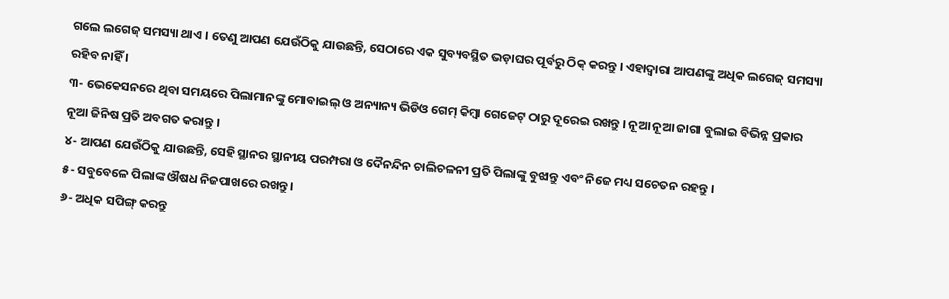ଗଲେ ଲଗେଜ୍ ସମସ୍ୟା ଥାଏ । ତେଣୁ ଆପଣ ଯେଉଁଠିକୁ ଯାଉଛନ୍ତି, ସେଠାରେ ଏକ ସୁବ୍ୟବସ୍ଥିତ ଭଡ଼ାଘର ପୂର୍ବରୁ ଠିକ୍ କରନ୍ତୁ । ଏହାଦ୍ୱାରା ଆପଣଙ୍କୁ ଅଧିକ ଲଗେଜ୍ ସମସ୍ୟା ରହିବ ନାହିଁ ।
୩- ଭେକେସନରେ ଥିବା ସମୟରେ ପିଲାମାନଙ୍କୁ ମୋବାଇଲ୍ ଓ ଅନ୍ୟାନ୍ୟ ଭିଡିଓ ଗେମ୍ କିମ୍ବା ଗେଜେଟ୍ ଠାରୁ ଦୂରେଇ ରଖନ୍ତୁ । ନୂଆ ନୂଆ ଜାଗା ବୁଲାଇ ବିଭିନ୍ନ ପ୍ରକାର ନୂଆ ଜିନିଷ ପ୍ରତି ଅବଗତ କରାନ୍ତୁ ।
୪- ଆପଣ ଯେଉଁଠିକୁ ଯାଉଛନ୍ତି, ସେହି ସ୍ଥାନର ସ୍ଥାନୀୟ ପରମ୍ପରା ଓ ଦୈନନ୍ଦିନ ଚାଲିଚଳନୀ ପ୍ରତି ପିଲାଙ୍କୁ ବୁଝାନ୍ତୁ ଏବଂ ନିଜେ ମଧ୍ୟ ସଚେତନ ରହନ୍ତୁ ।
୫- ସବୁବେଳେ ପିଲାଙ୍କ ଔଷଧ ନିଜପାଖରେ ରଖନ୍ତୁ ।
୬- ଅଧିକ ସପିଙ୍ଗ୍ କରନ୍ତୁ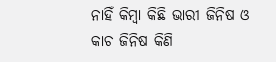ନାହିଁ କିମ୍ବା କିଛି ଭାରୀ ଜିନିଷ ଓ କାଚ ଜିନିଷ କିଣି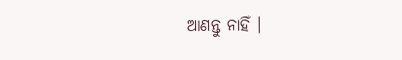ଆଣନ୍ତୁ ନାହିଁ ।